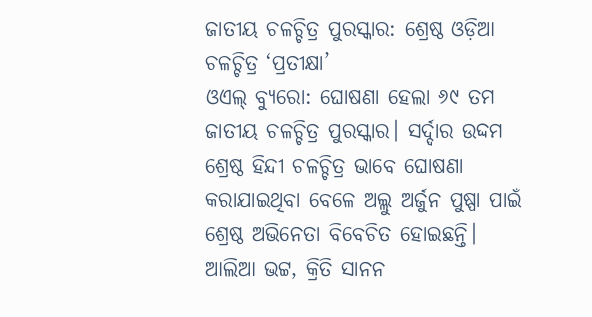ଜାତୀୟ ଚଳଚ୍ଚିତ୍ର ପୁରସ୍କାର: ଶ୍ରେଷ୍ଠ ଓଡ଼ିଆ ଚଳଚ୍ଚିତ୍ର ‘ପ୍ରତୀକ୍ଷା’
ଓଏଲ୍ ବ୍ୟୁରୋ: ଘୋଷଣା ହେଲା ୬୯ ତମ ଜାତୀୟ ଚଳଚ୍ଚିତ୍ର ପୁରସ୍କାର। ସର୍ଦ୍ଦାର ଉଦ୍ଦମ ଶ୍ରେଷ୍ଠ ହିନ୍ଦୀ ଚଳଚ୍ଚିତ୍ର ଭାବେ ଘୋଷଣା କରାଯାଇଥିବା ବେଳେ ଅଲ୍ଲୁ ଅର୍ଜୁନ ପୁଷ୍ପା ପାଇଁ ଶ୍ରେଷ୍ଠ ଅଭିନେତା ବିବେଚିତ ହୋଇଛନ୍ତି। ଆଲିଆ ଭଟ୍ଟ, କ୍ରିତି ସାନନ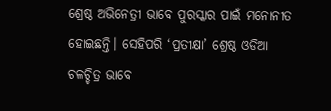ଶ୍ରେଷ୍ଠ ଅଭିନେତ୍ରୀ ଭାବେ ପୁରସ୍କାର ପାଇଁ ମନୋନୀତ ହୋଇଛନ୍ତି। ସେହିପରି ‘ପ୍ରତୀକ୍ଷା’ ଶ୍ରେଷ୍ଠ ଓଡିଆ ଚଳଚ୍ଚିତ୍ର ଭାବେ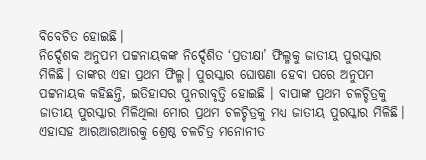ବିବେଚିତ ହୋଇଛି।
ନିର୍ଦ୍ଦେଶକ ଅନୁପମ ପଟ୍ଟନାୟକଙ୍କ ନିର୍ଦ୍ଦେଶିତ ‘ପ୍ରତୀକ୍ଷା’ ଫିଲ୍ମକୁ ଜାତୀୟ ପୁରସ୍କାର ମିଳିଛି। ତାଙ୍କର ଏହା ପ୍ରଥମ ଫିଲ୍ମ। ପୁରସ୍କାର ଘୋଷଣା ହେବା ପରେ ଅନୁପମ ପଟ୍ଟନାୟକ କହିଛନ୍ତି, ଇତିହାସର ପୁନରାବୃତ୍ତି ହୋଇଛି । ବାପାଙ୍କ ପ୍ରଥମ ଚଳଚ୍ଚିତ୍ରକୁ ଜାତୀୟ ପୁରସ୍କାର ମିଳିଥିଲା ମୋର ପ୍ରଥମ ଚଳଚ୍ଚିତ୍ରକୁ ମଧ୍ୟ ଜାତୀୟ ପୁରସ୍କାର ମିଳିଛି।
ଏହାସହ ଆରଆରଆରକୁ ଶ୍ରେଷ୍ଠ ଚଳଚିତ୍ର ମନୋନୀତ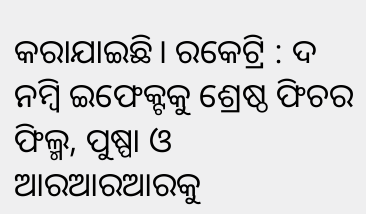କରାଯାଇଛି। ରକେଟ୍ରି : ଦ ନମ୍ବି ଇଫେକ୍ଟକୁ ଶ୍ରେଷ୍ଠ ଫିଚର ଫିଲ୍ମ, ପୁଷ୍ପା ଓ ଆରଆରଆରକୁ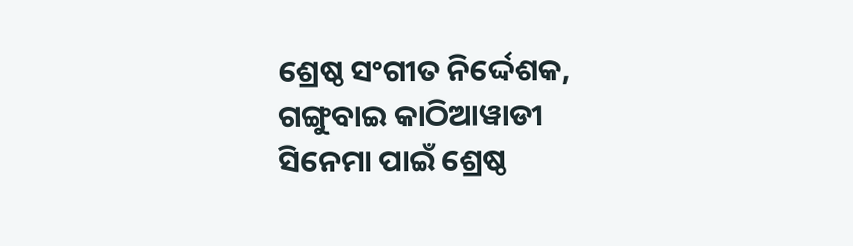ଶ୍ରେଷ୍ଠ ସଂଗୀତ ନିର୍ଦ୍ଦେଶକ, ଗଙ୍ଗୁବାଇ କାଠିଆୱାଡୀ ସିନେମା ପାଇଁ ଶ୍ରେଷ୍ଠ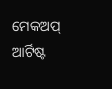ମେକଅପ୍ ଆର୍ଟିଷ୍ଟ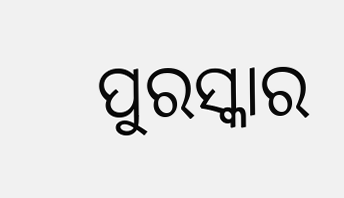ପୁରସ୍କାର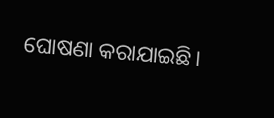ଘୋଷଣା କରାଯାଇଛି।